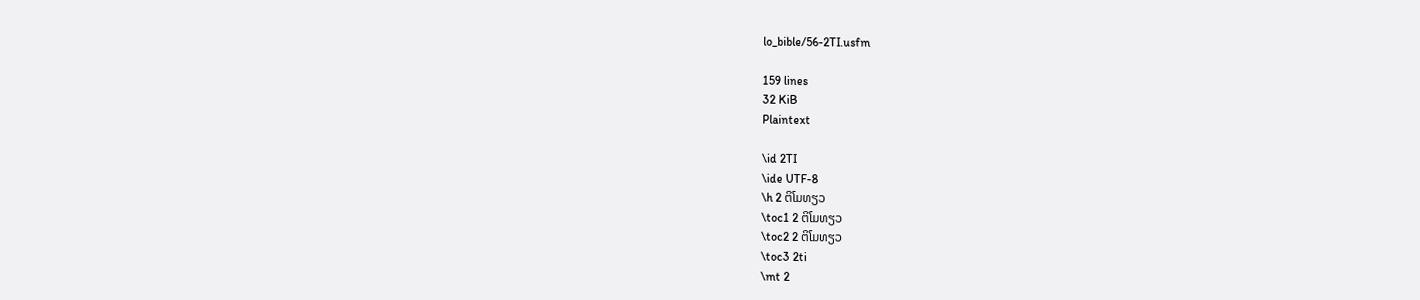lo_bible/56-2TI.usfm

159 lines
32 KiB
Plaintext

\id 2TI
\ide UTF-8
\h 2 ຕິໂມທຽວ
\toc1 2 ຕິໂມທຽວ
\toc2 2 ຕິໂມທຽວ
\toc3 2ti
\mt 2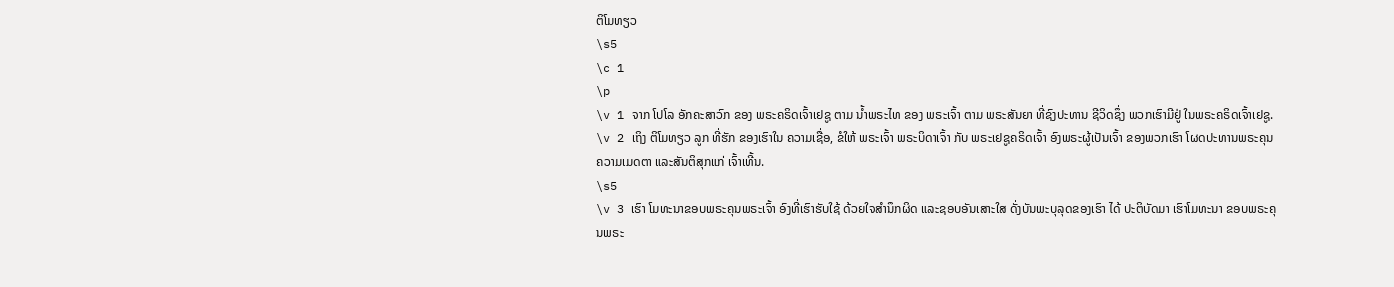ຕິໂມທຽວ
\s5
\c 1
\p
\v 1 ຈາກ ໂປໂລ ອັກຄະສາວົກ ຂອງ ພຣະຄຣິດເຈົ້າເຢຊູ ຕາມ ນໍ້າພຣະໄທ ຂອງ ພຣະເຈົ້າ ຕາມ ພຣະສັນຍາ ທີ່ຊົງປະທານ ຊີວິດຊຶ່ງ ພວກເຮົາມີຢູ່ ໃນພຣະຄຣິດເຈົ້າເຢຊູ.
\v 2 ເຖິງ ຕິໂມທຽວ ລູກ ທີ່ຮັກ ຂອງເຮົາໃນ ຄວາມເຊື່ອ, ຂໍໃຫ້ ພຣະເຈົ້າ ພຣະບິດາເຈົ້າ ກັບ ພຣະເຢຊູຄຣິດເຈົ້າ ອົງພຣະຜູ້ເປັນເຈົ້າ ຂອງພວກເຮົາ ໂຜດປະທານພຣະຄຸນ ຄວາມເມດຕາ ແລະສັນຕິສຸກແກ່ ເຈົ້າເທີ້ນ.
\s5
\v 3 ເຮົາ ໂມທະນາຂອບພຣະຄຸນພຣະເຈົ້າ ອົງທີ່ເຮົາຮັບໃຊ້ ດ້ວຍໃຈສຳນຶກຜິດ ແລະຊອບອັນເສາະໃສ ດັ່ງບັນພະບຸລຸດຂອງເຮົາ ໄດ້ ປະຕິບັດມາ ເຮົາໂມທະນາ ຂອບພຣະຄຸນພຣະ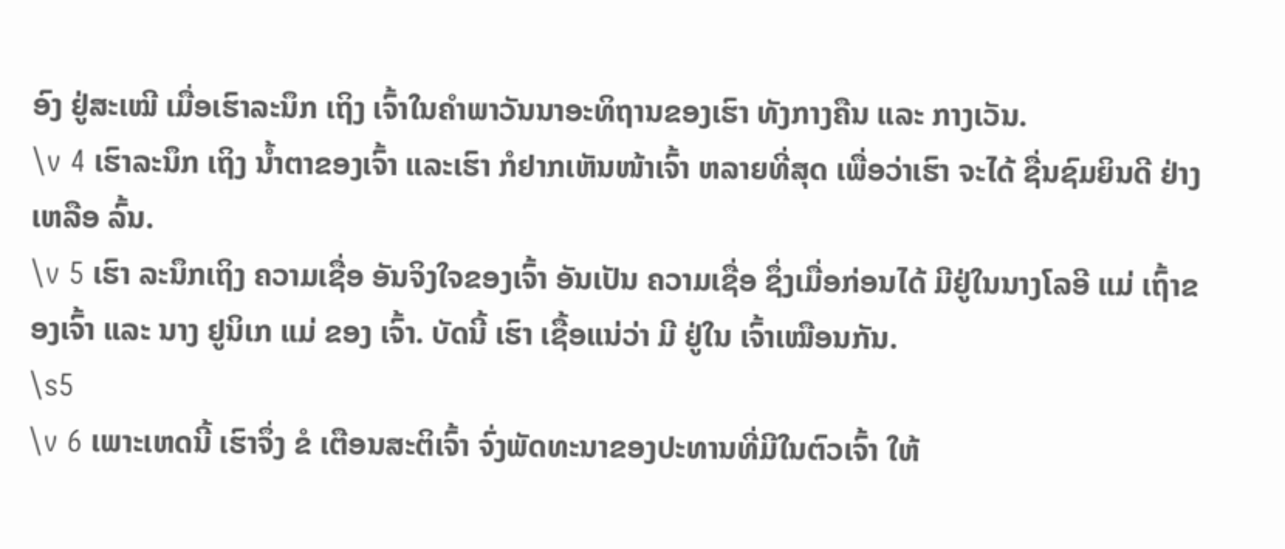ອົງ ຢູ່ສະເໝີ ເມື່ອເຮົາລະນຶກ ເຖິງ ເຈົ້າໃນຄຳພາວັນນາອະທິຖານຂອງເຮົາ ທັງກາງຄືນ ແລະ ກາງເວັນ.
\v 4 ເຮົາລະນຶກ ເຖິງ ນ້ຳຕາຂອງເຈົ້າ ແລະເຮົາ ກໍຢາກເຫັນໜ້າເຈົ້າ ຫລາຍທີ່ສຸດ ເພື່ອວ່າເຮົາ ຈະໄດ້ ຊື່ນຊົມຍິນດີ ຢ່າງເຫລືອ ລົ້ນ.
\v 5 ເຮົາ ລະນຶກເຖິງ ຄວາມເຊື່ອ ອັນຈິງໃຈຂອງເຈົ້າ ອັນເປັນ ຄວາມເຊື່ອ ຊຶ່ງເມື່ອກ່ອນໄດ້ ມີຢູ່ໃນນາງໂລອີ ແມ່ ເຖົ້າຂອງເຈົ້າ ແລະ ນາງ ຢູນິເກ ແມ່ ຂອງ ເຈົ້າ. ບັດນີ້ ເຮົາ ເຊື້ອແນ່ວ່າ ມີ ຢູ່ໃນ ເຈົ້າເໝືອນກັນ.
\s5
\v 6 ເພາະເຫດນີ້ ເຮົາຈຶ່ງ ຂໍ ເຕືອນສະຕິເຈົ້າ ຈົ່ງພັດທະນາຂອງປະທານທີ່ມີໃນຕົວເຈົ້າ ໃຫ້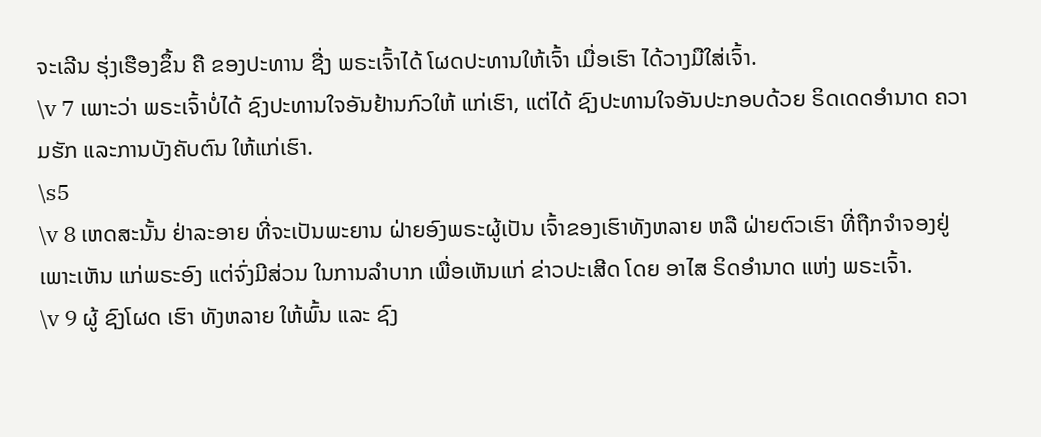ຈະເລີນ ຮຸ່ງເຮືອງຂຶ້ນ ຄື ຂອງປະທານ ຊື່ງ ພຣະເຈົ້າໄດ້ ໂຜດປະທານໃຫ້ເຈົ້າ ເມື່ອເຮົາ ໄດ້ວາງມືໃສ່ເຈົ້າ.
\v 7 ເພາະວ່າ ພຣະເຈົ້າບໍ່ໄດ້ ຊົງປະທານໃຈອັນຢ້ານກົວໃຫ້ ແກ່ເຮົາ, ແຕ່ໄດ້ ຊົງປະທານໃຈອັນປະກອບດ້ວຍ ຣິດເດດອໍານາດ ຄວາມຮັກ ແລະການບັງຄັບຕົນ ໃຫ້ແກ່ເຮົາ.
\s5
\v 8 ເຫດສະນັ້ນ ຢ່າລະອາຍ ທີ່ຈະເປັນພະຍານ ຝ່າຍອົງພຣະຜູ້ເປັນ ເຈົ້າຂອງເຮົາທັງຫລາຍ ຫລື ຝ່າຍຕົວເຮົາ ທີ່ຖືກຈຳຈອງຢູ່ ເພາະເຫັນ ແກ່ພຣະອົງ ແຕ່ຈົ່ງມີສ່ວນ ໃນການລໍາບາກ ເພື່ອເຫັນແກ່ ຂ່າວປະເສີດ ໂດຍ ອາໄສ ຣິດອໍານາດ ແຫ່ງ ພຣະເຈົ້າ.
\v 9 ຜູ້ ຊົງໂຜດ ເຮົາ ທັງຫລາຍ ໃຫ້ພົ້ນ ແລະ ຊົງ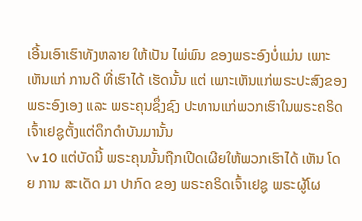ເອີ້ນເອົາເຮົາທັງຫລາຍ ໃຫ້ເປັນ ໄພ່ພົນ ຂອງພຣະອົງບໍ່ແມ່ນ ເພາະເຫັນແກ່ ການດີ ທີ່ເຮົາໄດ້ ເຮັດນັ້ນ ແຕ່ ເພາະເຫັນແກ່ພຣະປະສົງຂອງພຣະອົງເອງ ແລະ ພຣະຄຸນຊຶ່ງຊົງ ປະທານແກ່ພວກເຮົາໃນພຣະຄຣິດເຈົ້າເຢຊູຕັ້ງແຕ່ດຶກດຳບັນມານັ້ນ
\v 10 ແຕ່ບັດນີ້ ພຣະຄຸນນັ້ນຖືກເປີດເຜີຍໃຫ້ພວກເຮົາໄດ້ ເຫັນ ໂດຍ ການ ສະເດັດ ມາ ປາກົດ ຂອງ ພຣະຄຣິດເຈົ້າເຢຊູ ພຣະຜູ້ໂຜ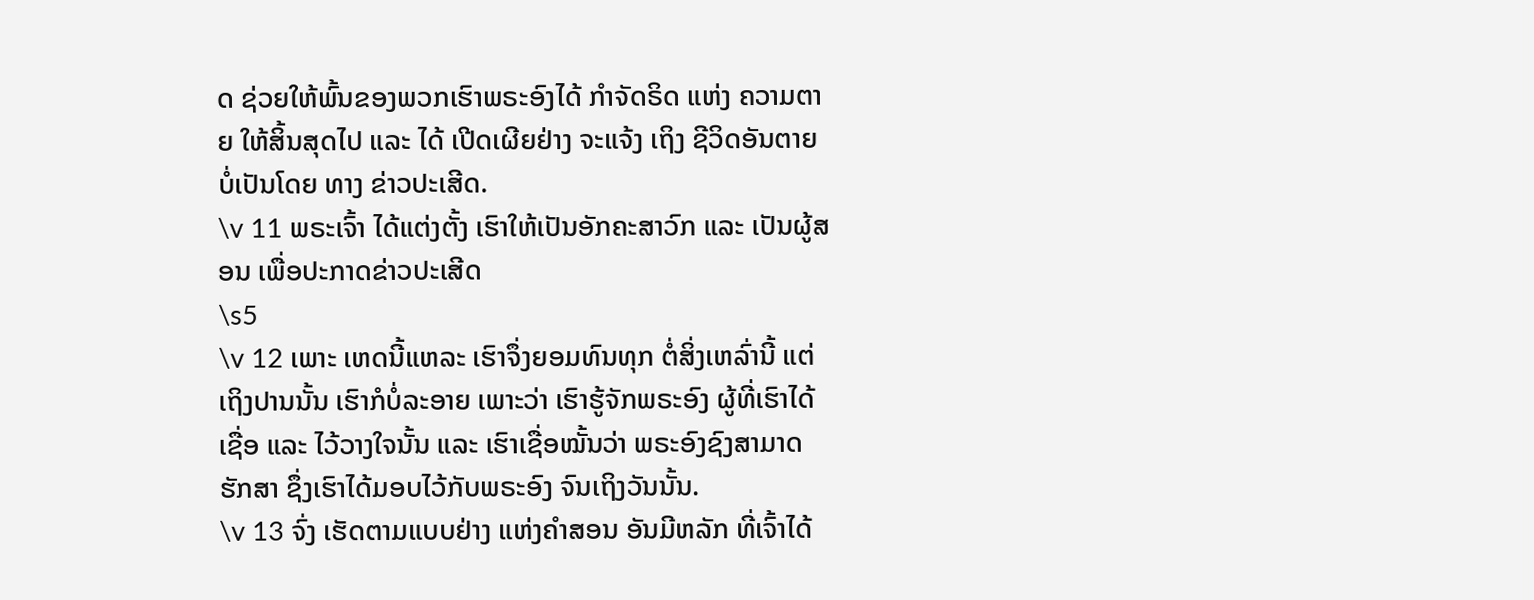ດ ຊ່ວຍໃຫ້ພົ້ນຂອງພວກເຮົາພຣະອົງໄດ້ ກຳຈັດຣິດ ແຫ່ງ ຄວາມຕາຍ ໃຫ້ສິ້ນສຸດໄປ ແລະ ໄດ້ ເປີດເຜີຍຢ່າງ ຈະແຈ້ງ ເຖິງ ຊີວິດອັນຕາຍ ບໍ່ເປັນໂດຍ ທາງ ຂ່າວປະເສີດ.
\v 11 ພຣະເຈົ້າ ໄດ້ແຕ່ງຕັ້ງ ເຮົາໃຫ້ເປັນອັກຄະສາວົກ ແລະ ເປັນຜູ້ສອນ ເພື່ອປະກາດຂ່າວປະເສີດ
\s5
\v 12 ເພາະ ເຫດນີ້ແຫລະ ເຮົາຈຶ່ງຍອມທົນທຸກ ຕໍ່ສິ່ງເຫລົ່ານີ້ ແຕ່ ເຖິງປານນັ້ນ ເຮົາກໍບໍ່ລະອາຍ ເພາະວ່າ ເຮົາຮູ້ຈັກພຣະອົງ ຜູ້ທີ່ເຮົາໄດ້ເຊື່ອ ແລະ ໄວ້ວາງໃຈນັ້ນ ແລະ ເຮົາເຊື່ອໝັ້ນວ່າ ພຣະອົງຊົງສາມາດ ຮັກສາ ຊຶ່ງເຮົາໄດ້ມອບໄວ້ກັບພຣະອົງ ຈົນເຖິງວັນນັ້ນ.
\v 13 ຈົ່ງ ເຮັດຕາມແບບຢ່າງ ແຫ່ງຄໍາສອນ ອັນມີຫລັກ ທີ່ເຈົ້າໄດ້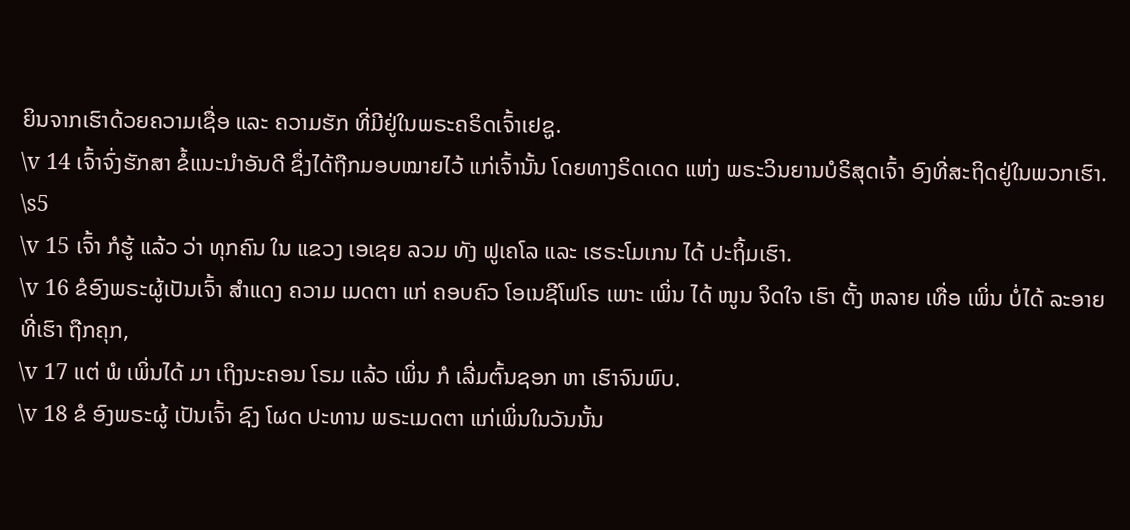ຍິນຈາກເຮົາດ້ວຍຄວາມເຊື່ອ ແລະ ຄວາມຮັກ ທີ່ມີຢູ່ໃນພຣະຄຣິດເຈົ້າເຢຊູ.
\v 14 ເຈົ້າຈົ່ງຮັກສາ ຂໍ້ແນະນຳອັນດີ ຊຶ່ງໄດ້ຖືກມອບໝາຍໄວ້ ແກ່ເຈົ້ານັ້ນ ໂດຍທາງຣິດເດດ ແຫ່ງ ພຣະວິນຍານບໍຣິສຸດເຈົ້າ ອົງທີ່ສະຖິດຢູ່ໃນພວກເຮົາ.
\s5
\v 15 ເຈົ້າ ກໍຮູ້ ແລ້ວ ວ່າ ທຸກຄົນ ໃນ ແຂວງ ເອເຊຍ ລວມ ທັງ ຟູເຄໂລ ແລະ ເຮຣະໂມເກນ ໄດ້ ປະຖິ້ມເຮົາ.
\v 16 ຂໍອົງພຣະຜູ້ເປັນເຈົ້າ ສໍາແດງ ຄວາມ ເມດຕາ ແກ່ ຄອບຄົວ ໂອເນຊີໂຟໂຣ ເພາະ ເພິ່ນ ໄດ້ ໜູນ ຈິດໃຈ ເຮົາ ຕັ້ງ ຫລາຍ ເທື່ອ ເພິ່ນ ບໍ່ໄດ້ ລະອາຍ ທີ່ເຮົາ ຖືກຄຸກ,
\v 17 ແຕ່ ພໍ ເພິ່ນໄດ້ ມາ ເຖິງນະຄອນ ໂຣມ ແລ້ວ ເພິ່ນ ກໍ ເລີ່ມຕົ້ນຊອກ ຫາ ເຮົາຈົນພົບ.
\v 18 ຂໍ ອົງພຣະຜູ້ ເປັນເຈົ້າ ຊົງ ໂຜດ ປະທານ ພຣະເມດຕາ ແກ່ເພິ່ນໃນວັນນັ້ນ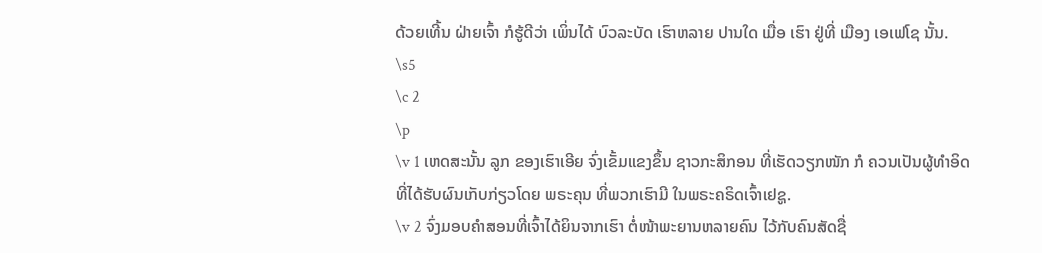ດ້ວຍເທີ້ນ ຝ່າຍເຈົ້າ ກໍຮູ້ດີວ່າ ເພິ່ນໄດ້ ບົວລະບັດ ເຮົາຫລາຍ ປານໃດ ເມື່ອ ເຮົາ ຢູ່ທີ່ ເມືອງ ເອເຟໂຊ ນັ້ນ.
\s5
\c 2
\p
\v 1 ເຫດສະນັ້ນ ລູກ ຂອງເຮົາເອີຍ ຈົ່ງເຂັ້ມແຂງຂຶ້ນ ຊາວກະສິກອນ ທີ່ເຮັດວຽກໜັກ ກໍ ຄວນເປັນຜູ້ທຳອິດ ທີ່ໄດ້ຮັບຜົນເກັບກ່ຽວໂດຍ ພຣະຄຸນ ທີ່ພວກເຮົາມີ ໃນພຣະຄຣິດເຈົ້າເຢຊູ.
\v 2 ຈົ່ງມອບຄໍາສອນທີ່ເຈົ້າໄດ້ຍິນຈາກເຮົາ ຕໍ່ໜ້າພະຍານຫລາຍຄົນ ໄວ້ກັບຄົນສັດຊື່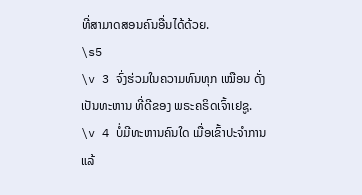ທີ່ສາມາດສອນຄົນອື່ນໄດ້ດ້ວຍ.
\s5
\v 3 ຈົ່ງຮ່ວມໃນຄວາມທົນທຸກ ເໝືອນ ດັ່ງເປັນທະຫານ ທີ່ດີຂອງ ພຣະຄຣິດເຈົ້າເຢຊູ.
\v 4 ບໍ່ມີທະຫານຄົນໃດ ເມື່ອເຂົ້າປະຈຳການ ແລ້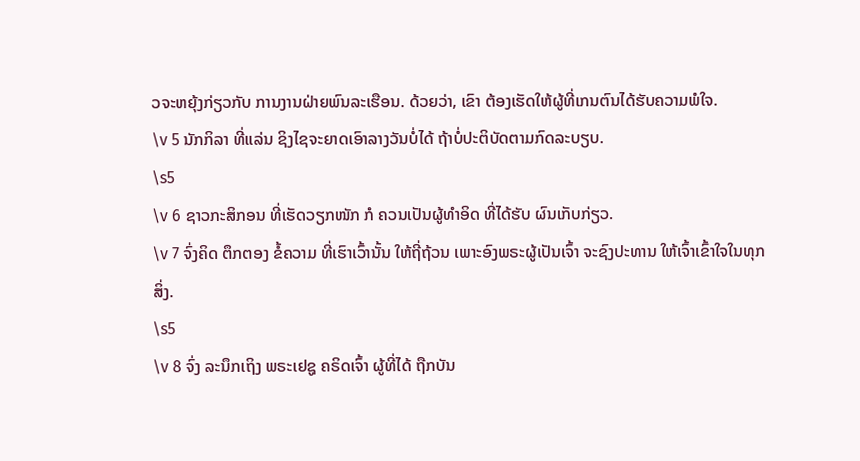ວຈະຫຍຸ້ງກ່ຽວກັບ ການງານຝ່າຍພົນລະເຮືອນ. ດ້ວຍວ່າ, ເຂົາ ຕ້ອງເຮັດໃຫ້ຜູ້ທີ່ເກນຕົນໄດ້ຮັບຄວາມພໍໃຈ.
\v 5 ນັກກິລາ ທີ່ແລ່ນ ຊິງໄຊຈະຍາດເອົາລາງວັນບໍ່ໄດ້ ຖ້າບໍ່ປະຕິບັດຕາມກົດລະບຽບ.
\s5
\v 6 ຊາວກະສິກອນ ທີ່ເຮັດວຽກໜັກ ກໍ ຄວນເປັນຜູ້ທຳອິດ ທີ່ໄດ້ຮັບ ຜົນເກັບກ່ຽວ.
\v 7 ຈົ່ງຄິດ ຕຶກຕອງ ຂໍ້ຄວາມ ທີ່ເຮົາເວົ້ານັ້ນ ໃຫ້ຖີ່ຖ້ວນ ເພາະອົງພຣະຜູ້ເປັນເຈົ້າ ຈະຊົງປະທານ ໃຫ້ເຈົ້າເຂົ້າໃຈໃນທຸກສິ່ງ.
\s5
\v 8 ຈົ່ງ ລະນຶກເຖິງ ພຣະເຢຊູ ຄຣິດເຈົ້າ ຜູ້ທີ່ໄດ້ ຖືກບັນ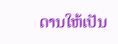ດານໃຫ້ເປັນ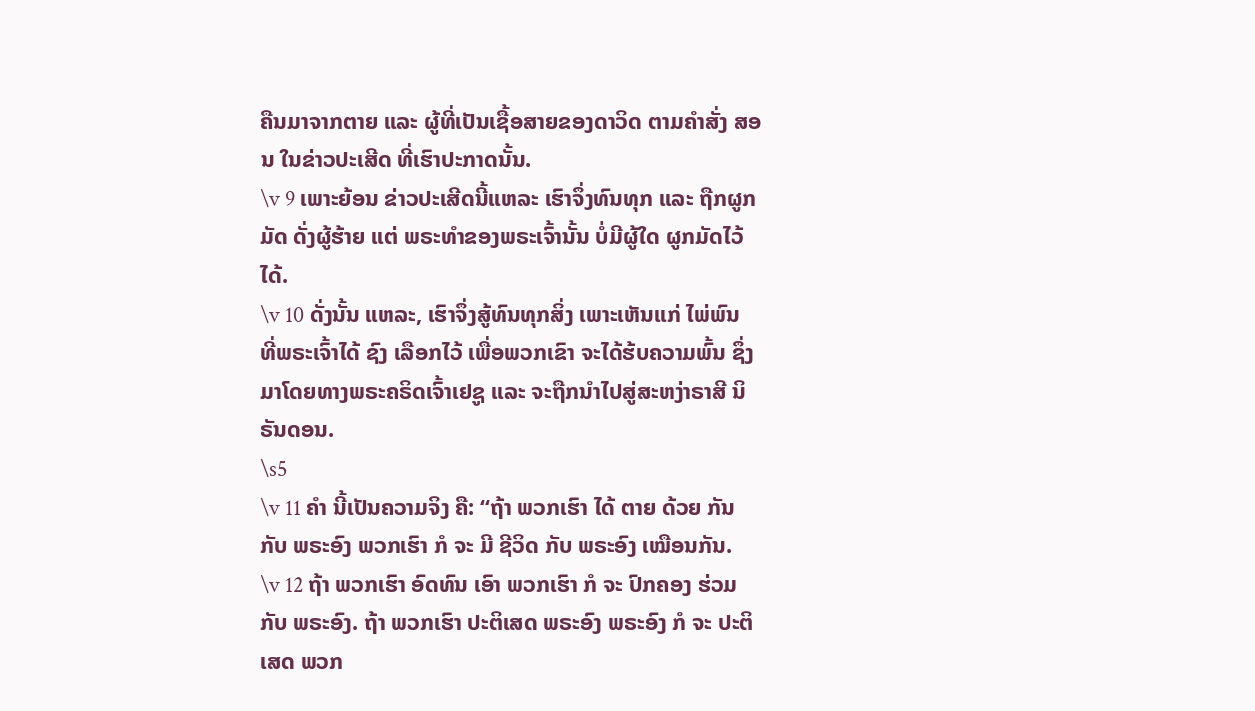ຄືນມາຈາກຕາຍ ແລະ ຜູ້ທີ່ເປັນເຊື້ອສາຍຂອງດາວິດ ຕາມຄໍາສັ່ງ ສອນ ໃນຂ່າວປະເສີດ ທີ່ເຮົາປະກາດນັ້ນ.
\v 9 ເພາະຍ້ອນ ຂ່າວປະເສີດນີ້ແຫລະ ເຮົາຈຶ່ງທົນທຸກ ແລະ ຖືກຜູກມັດ ດັ່ງຜູ້ຮ້າຍ ແຕ່ ພຣະທໍາຂອງພຣະເຈົ້ານັ້ນ ບໍ່ມີຜູ້ໃດ ຜູກມັດໄວ້ໄດ້.
\v 10 ດັ່ງນັ້ນ ແຫລະ, ເຮົາຈຶ່ງສູ້ທົນທຸກສິ່ງ ເພາະເຫັນແກ່ ໄພ່ພົນທີ່ພຣະເຈົ້າໄດ້ ຊົງ ເລືອກໄວ້ ເພື່ອພວກເຂົາ ຈະໄດ້ຮ້ບຄວາມພົ້ນ ຊຶ່ງມາໂດຍທາງພຣະຄຣິດເຈົ້າເຢຊູ ແລະ ຈະຖືກນຳໄປສູ່ສະຫງ່າຣາສີ ນິຣັນດອນ.
\s5
\v 11 ຄໍາ ນີ້ເປັນຄວາມຈິງ ຄື: “ຖ້າ ພວກເຮົາ ໄດ້ ຕາຍ ດ້ວຍ ກັນ ກັບ ພຣະອົງ ພວກເຮົາ ກໍ ຈະ ມີ ຊີວິດ ກັບ ພຣະອົງ ເໝືອນກັນ.
\v 12 ຖ້າ ພວກເຮົາ ອົດທົນ ເອົາ ພວກເຮົາ ກໍ ຈະ ປົກຄອງ ຮ່ວມ ກັບ ພຣະອົງ. ຖ້າ ພວກເຮົາ ປະຕິເສດ ພຣະອົງ ພຣະອົງ ກໍ ຈະ ປະຕິເສດ ພວກ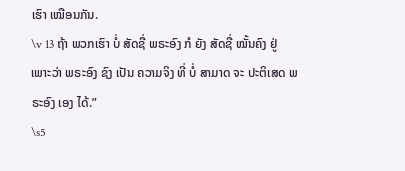ເຮົາ ເໝືອນກັນ.
\v 13 ຖ້າ ພວກເຮົາ ບໍ່ ສັດຊື່ ພຣະອົງ ກໍ ຍັງ ສັດຊື່ ໝັ້ນຄົງ ຢູ່ ເພາະວ່າ ພຣະອົງ ຊົງ ເປັນ ຄວາມຈິງ ທີ່ ບໍ່ ສາມາດ ຈະ ປະຕິເສດ ພຣະອົງ ເອງ ໄດ້.”
\s5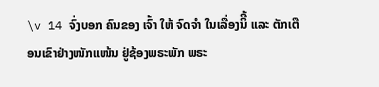\v 14 ຈົ່ງບອກ ຄົນຂອງ ເຈົ້າ ໃຫ້ ຈົດຈຳ ໃນເລື່ອງນິີ້ ແລະ ຕັກເຕືອນເຂົາຢ່າງໜັກແໜ້ນ ຢູ່ຊ້ອງພຣະພັກ ພຣະ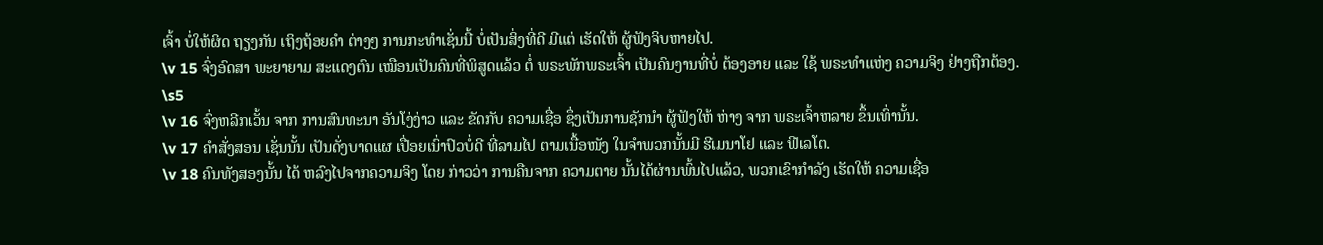ເຈົ້າ ບໍ່ໃຫ້ຜິດ ຖຽງກັນ ເຖິງຖ້ອຍຄໍາ ຕ່າງໆ ການກະທຳເຊັ່ນນີ້ ບໍ່ເປັນສິ່ງທີ່ດີ ມີແຕ່ ເຮັດໃຫ້ ຜູ້ຟັງຈິບຫາຍໄປ.
\v 15 ຈົ່ງອົດສາ ພະຍາຍາມ ສະແດງຕົນ ເໝືອນເປັນຄົນທີ່ພິສູດແລ້ວ ຕໍ່ ພຣະພັກພຣະເຈົ້າ ເປັນຄົນງານທີ່ບໍ່ ຕ້ອງອາຍ ແລະ ໃຊ້ ພຣະທຳແຫ່ງ ຄວາມຈິງ ຢ່າງຖືກຕ້ອງ.
\s5
\v 16 ຈົ່ງຫລີກເວັ້ນ ຈາກ ການສົນທະນາ ອັນໂງ່ງ່າວ ແລະ ຂັດກັບ ຄວາມເຊື່ອ ຊຶ່ງເປັນການຊັກນໍາ ຜູ້ຟັງໃຫ້ ຫ່າງ ຈາກ ພຣະເຈົ້າຫລາຍ ຂຶ້ນເທົ່ານັ້ນ.
\v 17 ຄໍາສັ່ງສອນ ເຊັ່ນນັ້ນ ເປັນດັ່ງບາດແຜ ເປື່ອຍເນົ່າປົວບໍ່ດີ ທີ່ລາມໄປ ຕາມເນື້ອໜັງ ໃນຈໍາພວກນັ້ນມີ ຮີເມນາໂຢ ແລະ ຟີເລໂຕ.
\v 18 ຄົນທັງສອງນັ້ນ ໄດ້ ຫລົງໄປຈາກຄວາມຈິງ ໂດຍ ກ່າວວ່າ ການຄືນຈາກ ຄວາມຕາຍ ນັ້ນໄດ້ຜ່ານພົ້ນໄປແລ້ວ, ພວກເຂົາກຳລັງ ເຮັດໃຫ້ ຄວາມເຊື່ອ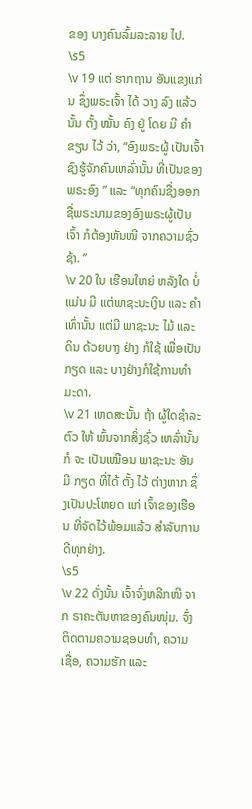ຂອງ ບາງຄົນລົ້ມລະລາຍ ໄປ.
\s5
\v 19 ແຕ່ ຮາກຖານ ອັນແຂງແກ່ນ ຊຶ່ງພຣະເຈົ້າ ໄດ້ ວາງ ລົງ ແລ້ວ ນັ້ນ ຕັ້ງ ໝັ້ນ ຄົງ ຢູ່ ໂດຍ ມີ ຄຳ ຂຽນ ໄວ້ ວ່າ, “ອົງພຣະຜູ້ ເປັນເຈົ້າ ຊົງຮູ້ຈັກຄົນເຫລົ່ານັ້ນ ທີ່ເປັນຂອງພຣະອົງ ” ແລະ “ທຸກຄົນຊື່ງອອກ ຊື່ພຣະນາມຂອງອົງພຣະຜູ້ເປັນເຈົ້າ ກໍຕ້ອງຫັນໜີ ຈາກຄວາມຊົ່ວຊ້າ. ”
\v 20 ໃນ ເຮືອນໃຫຍ່ ຫລັງໃດ ບໍ່ແມ່ນ ມີ ແຕ່ພາຊະນະເງິນ ແລະ ຄໍາ ເທົ່ານັ້ນ ແຕ່ມີ ພາຊະນະ ໄມ້ ແລະ ດິນ ດ້ວຍບາງ ຢ່າງ ກໍໃຊ້ ເພື່ອເປັນກຽດ ແລະ ບາງຢ່າງກໍໃຊ້ການທຳມະດາ.
\v 21 ເຫດສະນັ້ນ ຖ້າ ຜູ້ໃດຊໍາລະຕົວ ໃຫ້ ພົ້ນຈາກສິ່ງຊົ່ວ ເຫລົ່ານັ້ນ ກໍ ຈະ ເປັນເໝືອນ ພາຊະນະ ອັນ ມີ ກຽດ ທີ່ໄດ້ ຕັ້ງ ໄວ້ ຕ່າງຫາກ ຊຶ່ງເປັນປະໂຫຍດ ແກ່ ເຈົ້າຂອງເຮືອນ ທີ່ຈັດໄວ້ພ້ອມແລ້ວ ສໍາລັບການດີທຸກຢ່າງ.
\s5
\v 22 ດັ່ງນັ້ນ ເຈົ້າຈົ່ງຫລີກໜີ ຈາກ ຣາຄະຕັນຫາຂອງຄົນໜຸ່ມ. ຈົ່ງ ຕິດຕາມຄວາມຊອບທຳ, ຄວາມເຊື່ອ, ຄວາມຮັກ ແລະ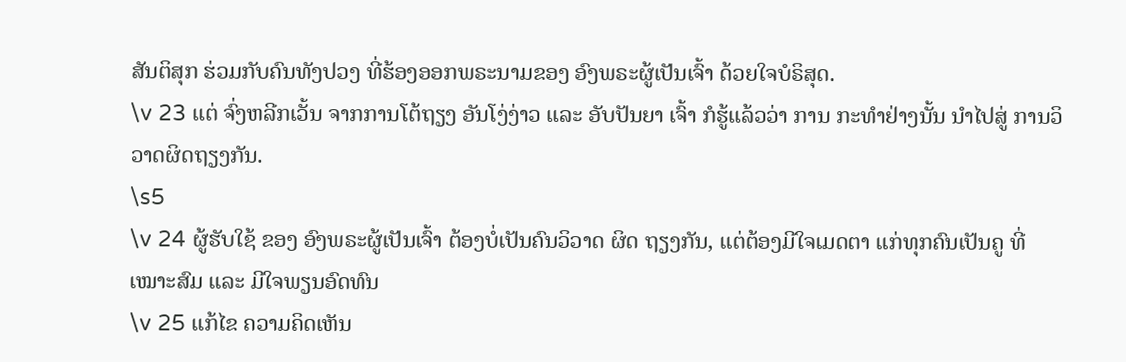ສັນຕິສຸກ ຮ່ວມກັບຄົນທັງປວງ ທີ່ຮ້ອງອອກພຣະນາມຂອງ ອົງພຣະຜູ້ເປັນເຈົ້າ ດ້ວຍໃຈບໍຣິສຸດ.
\v 23 ແຕ່ ຈົ່ງຫລີກເວັ້ນ ຈາກການໂຕ້ຖຽງ ອັນໂງ່ງ່າວ ແລະ ອັບປັນຍາ ເຈົ້າ ກໍຮູ້ແລ້ວວ່າ ການ ກະທຳຢ່າງນັ້ນ ນຳໄປສູ່ ການວິວາດຜິດຖຽງກັນ.
\s5
\v 24 ຜູ້ຮັບໃຊ້ ຂອງ ອົງພຣະຜູ້ເປັນເຈົ້າ ຕ້ອງບໍ່ເປັນຄົນວິວາດ ຜິດ ຖຽງກັນ, ແຕ່ຕ້ອງມີໃຈເມດຕາ ແກ່ທຸກຄົນເປັນຄູ ທີ່ເໝາະສົມ ແລະ ມີໃຈພຽນອົດທົນ
\v 25 ແກ້ໄຂ ຄວາມຄິດເຫັນ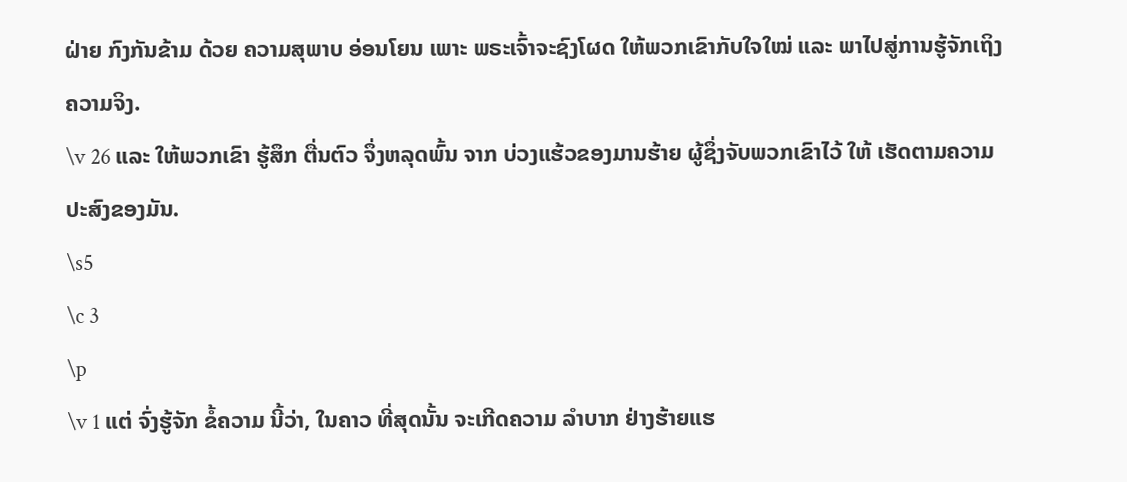ຝ່າຍ ກົງກັນຂ້າມ ດ້ວຍ ຄວາມສຸພາບ ອ່ອນໂຍນ ເພາະ ພຣະເຈົ້າຈະຊົງໂຜດ ໃຫ້ພວກເຂົາກັບໃຈໃໝ່ ແລະ ພາໄປສູ່ການຮູ້ຈັກເຖິງຄວາມຈິງ.
\v 26 ແລະ ໃຫ້ພວກເຂົາ ຮູ້ສຶກ ຕື່ນຕົວ ຈຶ່ງຫລຸດພົ້ນ ຈາກ ບ່ວງແຮ້ວຂອງມານຮ້າຍ ຜູ້ຊຶ່ງຈັບພວກເຂົາໄວ້ ໃຫ້ ເຮັດຕາມຄວາມປະສົງຂອງມັນ.
\s5
\c 3
\p
\v 1 ແຕ່ ຈົ່ງຮູ້ຈັກ ຂໍ້ຄວາມ ນີ້ວ່າ, ໃນຄາວ ທີ່ສຸດນັ້ນ ຈະເກີດຄວາມ ລໍາບາກ ຢ່າງຮ້າຍແຮ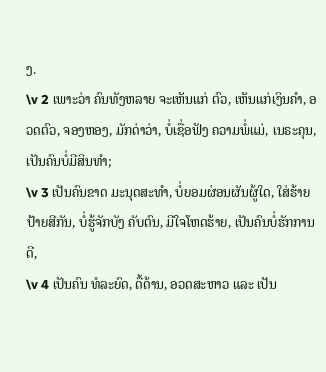ງ.
\v 2 ເພາະວ່າ ຄົນທັງຫລາຍ ຈະເຫັນແກ່ ຕົວ, ເຫັນແກ່ເງິນຄໍາ, ອວດຕົວ, ຈອງຫອງ, ມັກດ່າວ່າ, ບໍ່ເຊື່ອຟັງ ຄວາມພໍ່ແມ່, ເນຣະຄຸນ, ເປັນຄົນບໍ່ມີສິນທຳ;
\v 3 ເປັນຄົນຂາດ ມະນຸດສະທຳ, ບໍ່ຍອມຜ່ອນຜັນຜູ້ໃດ, ໃສ່ຮ້າຍ ປ້າຍສີກັນ, ບໍ່ຮູ້ຈັກບັງ ຄັບຕົນ, ມີໃຈໂຫດຮ້າຍ, ເປັນຄົນບໍ່ຮັກການດີ,
\v 4 ເປັນຄົນ ທໍລະຍົດ, ດື້ດ້ານ, ອວດສະຫາວ ແລະ ເປັນ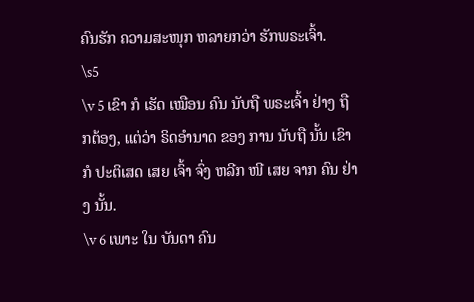ຄົນຮັກ ຄວາມສະໜຸກ ຫລາຍກວ່າ ຮັກພຣະເຈົ້າ.
\s5
\v 5 ເຂົາ ກໍ ເຮັດ ເໝືອນ ຄົນ ນັບຖື ພຣະເຈົ້າ ຢ່າງ ຖືກຕ້ອງ, ແຕ່ວ່າ ຣິດອໍານາດ ຂອງ ການ ນັບຖື ນັ້ນ ເຂົາ ກໍ ປະຕິເສດ ເສຍ ເຈົ້າ ຈົ່ງ ຫລີກ ໜີ ເສຍ ຈາກ ຄົນ ຢ່າງ ນັ້ນ.
\v 6 ເພາະ ໃນ ບັນດາ ຄົນ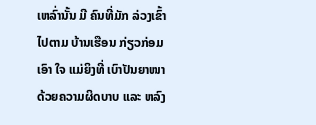ເຫລົ່ານັ້ນ ມີ ຄົນທີ່ມັກ ລ່ວງເຂົ້າໄປຕາມ ບ້ານເຮືອນ ກ່ຽວກ່ອມ ເອົາ ໃຈ ແມ່ຍິງທີ່ ເບົາປັນຍາໜາ ດ້ວຍຄວາມຜິດບາບ ແລະ ຫລົງ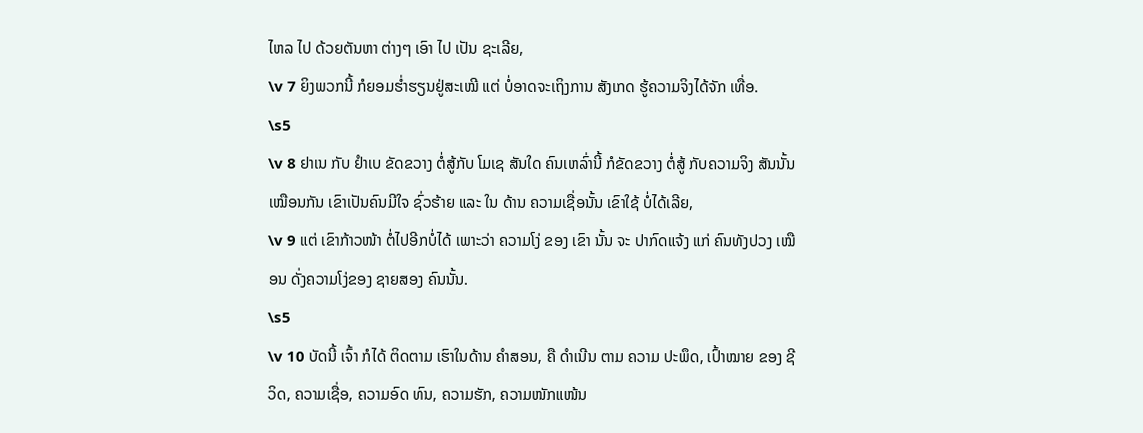ໄຫລ ໄປ ດ້ວຍຕັນຫາ ຕ່າງໆ ເອົາ ໄປ ເປັນ ຊະເລີຍ,
\v 7 ຍິງພວກນີ້ ກໍຍອມຮ່ຳຮຽນຢູ່ສະເໝີ ແຕ່ ບໍ່ອາດຈະເຖິງການ ສັງເກດ ຮູ້ຄວາມຈິງໄດ້ຈັກ ເທື່ອ.
\s5
\v 8 ຢາເນ ກັບ ຢໍາເບ ຂັດຂວາງ ຕໍ່ສູ້ກັບ ໂມເຊ ສັນໃດ ຄົນເຫລົ່ານີ້ ກໍຂັດຂວາງ ຕໍ່ສູ້ ກັບຄວາມຈິງ ສັນນັ້ນເໝືອນກັນ ເຂົາເປັນຄົນມີໃຈ ຊົ່ວຮ້າຍ ແລະ ໃນ ດ້ານ ຄວາມເຊື່ອນັ້ນ ເຂົາໃຊ້ ບໍ່ໄດ້ເລີຍ,
\v 9 ແຕ່ ເຂົາກ້າວໜ້າ ຕໍ່ໄປອີກບໍ່ໄດ້ ເພາະວ່າ ຄວາມໂງ່ ຂອງ ເຂົາ ນັ້ນ ຈະ ປາກົດແຈ້ງ ແກ່ ຄົນທັງປວງ ເໝືອນ ດັ່ງຄວາມໂງ່ຂອງ ຊາຍສອງ ຄົນນັ້ນ.
\s5
\v 10 ບັດນີ້ ເຈົ້າ ກໍໄດ້ ຕິດຕາມ ເຮົາໃນດ້ານ ຄໍາສອນ, ຄື ດໍາເນີນ ຕາມ ຄວາມ ປະພຶດ, ເປົ້າໝາຍ ຂອງ ຊີວິດ, ຄວາມເຊື່ອ, ຄວາມອົດ ທົນ, ຄວາມຮັກ, ຄວາມໜັກແໜ້ນ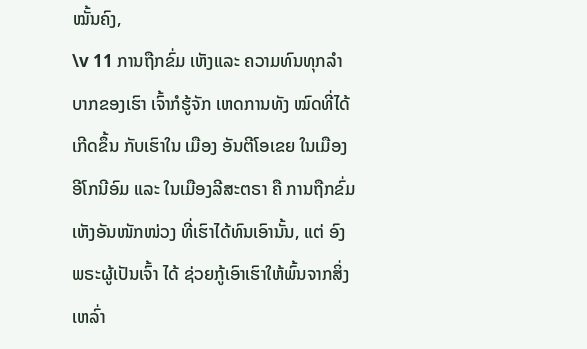ໝັ້ນຄົງ,
\v 11 ການຖືກຂົ່ມ ເຫັງແລະ ຄວາມທົນທຸກລໍາບາກຂອງເຮົາ ເຈົ້າກໍຮູ້ຈັກ ເຫດການທັງ ໝົດທີ່ໄດ້ ເກີດຂຶ້ນ ກັບເຮົາໃນ ເມືອງ ອັນຕີໂອເຂຍ ໃນເມືອງ ອີໂກນີອົມ ແລະ ໃນເມືອງລີສະຕຣາ ຄື ການຖືກຂົ່ມເຫັງອັນໜັກໜ່ວງ ທີ່ເຮົາໄດ້ທົນເອົານັ້ນ, ແຕ່ ອົງພຣະຜູ້ເປັນເຈົ້າ ໄດ້ ຊ່ວຍກູ້ເອົາເຮົາໃຫ້ພົ້ນຈາກສິ່ງເຫລົ່າ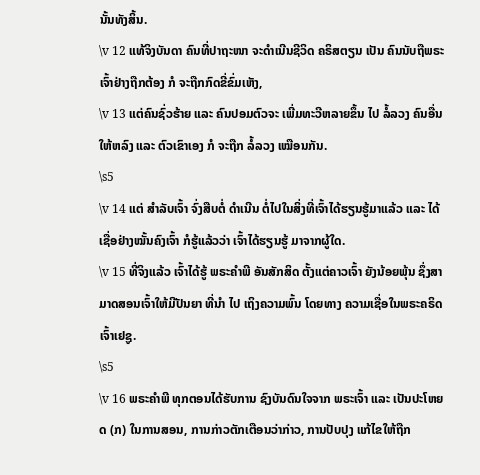ນັ້ນທັງສິ້ນ.
\v 12 ແທ້ຈິງບັນດາ ຄົນທີ່ປາຖະໜາ ຈະດໍາເນີນຊີວິດ ຄຣິສຕຽນ ເປັນ ຄົນນັບຖືພຣະເຈົ້າຢ່າງຖືກຕ້ອງ ກໍ ຈະຖືກກົດຂີ່ຂົ່ມເຫັງ,
\v 13 ແຕ່ຄົນຊົ່ວຮ້າຍ ແລະ ຄົນປອມຕົວຈະ ເພີ່ມທະວີຫລາຍຂຶ້ນ ໄປ ລໍ້ລວງ ຄົນອື່ນໃຫ້ຫລົງ ແລະ ຕົວເຂົາເອງ ກໍ ຈະຖືກ ລໍ້ລວງ ເໝືອນກັນ.
\s5
\v 14 ແຕ່ ສໍາລັບເຈົ້າ ຈົ່ງສືບຕໍ່ ດໍາເນີນ ຕໍ່ໄປໃນສິ່ງທີ່ເຈົ້າໄດ້ຮຽນຮູ້ມາແລ້ວ ແລະ ໄດ້ ເຊື່ອຢ່າງໝັ້ນຄົງເຈົ້າ ກໍຮູ້ແລ້ວວ່າ ເຈົ້າໄດ້ຮຽນຮູ້ ມາຈາກຜູ້ໃດ.
\v 15 ທີ່ຈິງແລ້ວ ເຈົ້າໄດ້ຮູ້ ພຣະຄໍາພີ ອັນສັກສິດ ຕັ້ງແຕ່ຄາວເຈົ້າ ຍັງນ້ອຍພຸ້ນ ຊຶ່ງສາມາດສອນເຈົ້າໃຫ້ມີປັນຍາ ທີ່ນຳ ໄປ ເຖິງຄວາມພົ້ນ ໂດຍທາງ ຄວາມເຊື່ອໃນພຣະຄຣິດເຈົ້າເຢຊູ.
\s5
\v 16 ພຣະຄໍາພີ ທຸກຕອນໄດ້ຮັບການ ຊົງບັນດົນໃຈຈາກ ພຣະເຈົ້າ ແລະ ເປັນປະໂຫຍດ (ກ) ໃນການສອນ, ການກ່າວຕັກເຕືອນວ່າກ່າວ, ການປັບປຸງ ແກ້ໄຂໃຫ້ຖືກ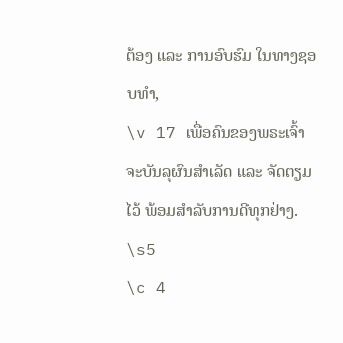ຕ້ອງ ແລະ ການອົບຮົມ ໃນທາງຊອບທຳ,
\v 17 ເພື່ອຄົນຂອງພຣະເຈົ້າ ຈະບັນລຸຜົນສໍາເລັດ ແລະ ຈັດຕຽມໄວ້ ພ້ອມສໍາລັບການດີທຸກຢ່າງ.
\s5
\c 4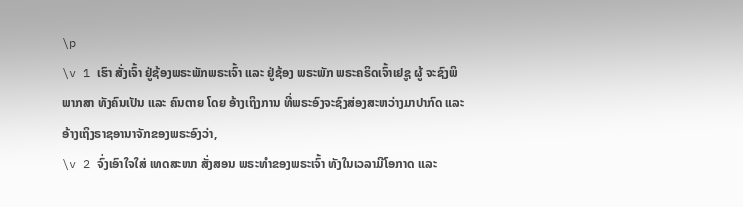\p
\v 1 ເຮົາ ສັ່ງເຈົ້າ ຢູ່ຊ້ອງພຣະພັກພຣະເຈົ້າ ແລະ ຢູ່ຊ້ອງ ພຣະພັກ ພຣະຄຣິດເຈົ້າເຢຊູ ຜູ້ ຈະຊົງພິພາກສາ ທັງຄົນເປັນ ແລະ ຄົນຕາຍ ໂດຍ ອ້າງເຖິງການ ທີ່ພຣະອົງຈະຊົງສ່ອງສະຫວ່າງມາປາກົດ ແລະ ອ້າງເຖິງຣາຊອານາຈັກຂອງພຣະອົງວ່າ,
\v 2 ຈົ່ງເອົາໃຈໃສ່ ເທດສະໜາ ສັ່ງສອນ ພຣະທຳຂອງພຣະເຈົ້າ ທັງໃນເວລາມີໂອກາດ ແລະ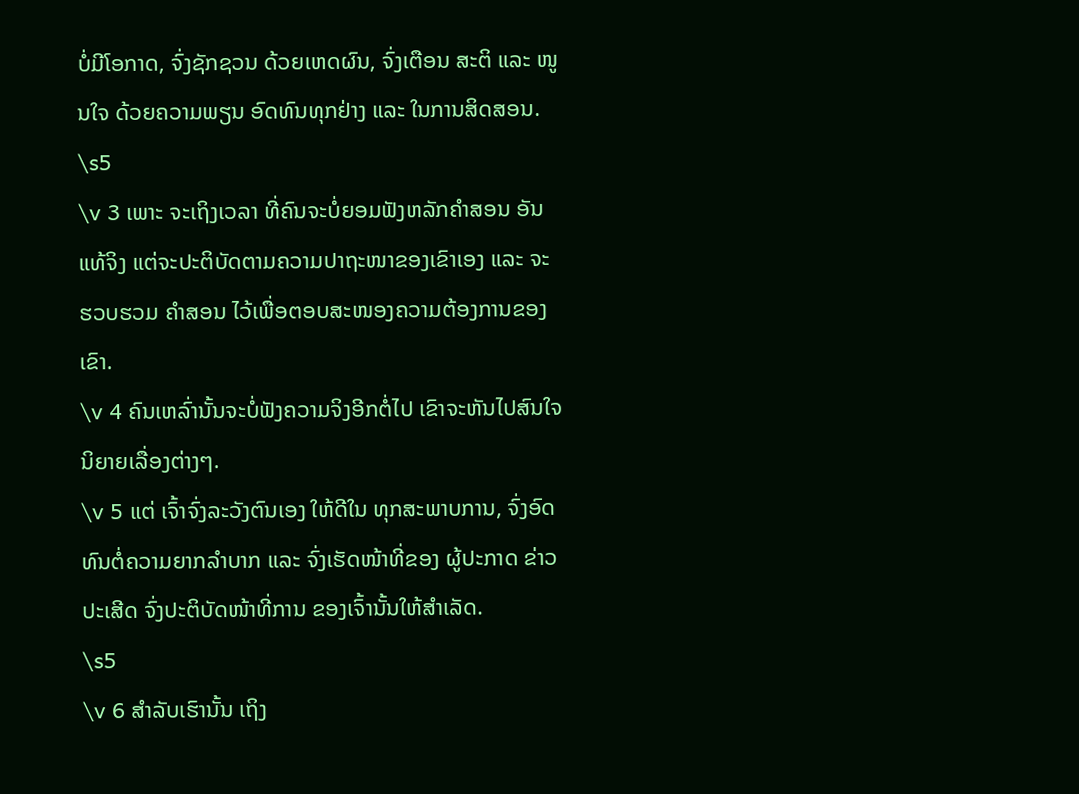ບໍ່ມີໂອກາດ, ຈົ່ງຊັກຊວນ ດ້ວຍເຫດຜົນ, ຈົ່ງເຕືອນ ສະຕິ ແລະ ໜູນໃຈ ດ້ວຍຄວາມພຽນ ອົດທົນທຸກຢ່າງ ແລະ ໃນການສິດສອນ.
\s5
\v 3 ເພາະ ຈະເຖິງເວລາ ທີ່ຄົນຈະບໍ່ຍອມຟັງຫລັກຄໍາສອນ ອັນແທ້ຈິງ ແຕ່ຈະປະຕິບັດຕາມຄວາມປາຖະໜາຂອງເຂົາເອງ ແລະ ຈະ ຮວບຮວມ ຄໍາສອນ ໄວ້ເພື່ອຕອບສະໜອງຄວາມຕ້ອງການຂອງ ເຂົາ.
\v 4 ຄົນເຫລົ່ານັ້ນຈະບໍ່ຟັງຄວາມຈິງອີກຕໍ່ໄປ ເຂົາຈະຫັນໄປສົນໃຈ ນິຍາຍເລື່ອງຕ່າງໆ.
\v 5 ແຕ່ ເຈົ້າຈົ່ງລະວັງຕົນເອງ ໃຫ້ດີໃນ ທຸກສະພາບການ, ຈົ່ງອົດທົນຕໍ່ຄວາມຍາກລໍາບາກ ແລະ ຈົ່ງເຮັດໜ້າທີ່ຂອງ ຜູ້ປະກາດ ຂ່າວປະເສີດ ຈົ່ງປະຕິບັດໜ້າທີ່ການ ຂອງເຈົ້ານັ້ນໃຫ້ສຳເລັດ.
\s5
\v 6 ສໍາລັບເຮົານັ້ນ ເຖິງ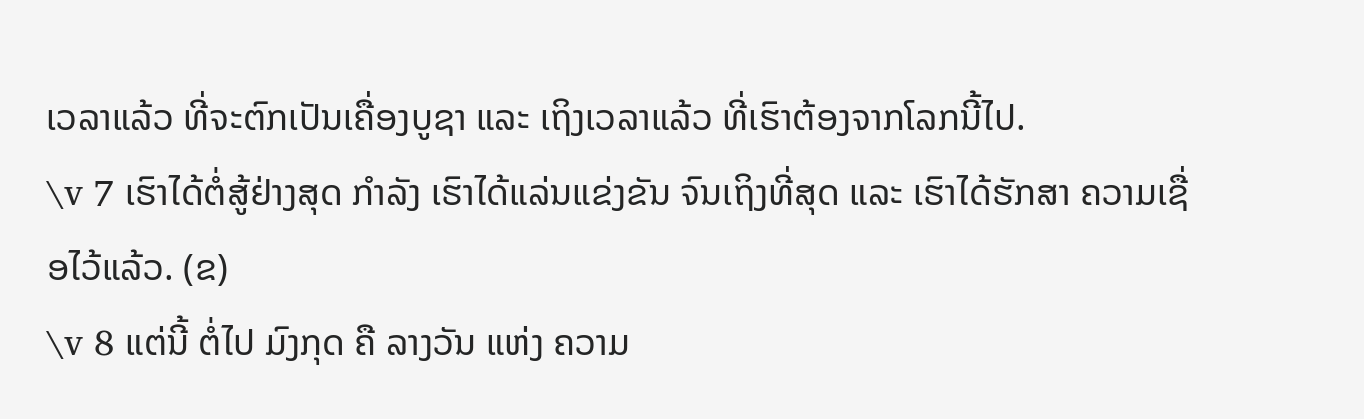ເວລາແລ້ວ ທີ່ຈະຕົກເປັນເຄື່ອງບູຊາ ແລະ ເຖິງເວລາແລ້ວ ທີ່ເຮົາຕ້ອງຈາກໂລກນີ້ໄປ.
\v 7 ເຮົາໄດ້ຕໍ່ສູ້ຢ່າງສຸດ ກຳລັງ ເຮົາໄດ້ແລ່ນແຂ່ງຂັນ ຈົນເຖິງທີ່ສຸດ ແລະ ເຮົາໄດ້ຮັກສາ ຄວາມເຊື່ອໄວ້ແລ້ວ. (ຂ)
\v 8 ແຕ່ນີ້ ຕໍ່ໄປ ມົງກຸດ ຄື ລາງວັນ ແຫ່ງ ຄວາມ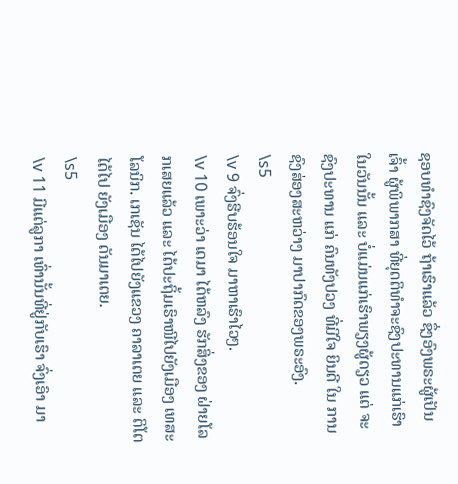ຊອບທຳຊົງຈັດໄວ້ ຖ້າເຮົາແລ້ວ ຊຶ່ງອົງພຣະຜູ້ເປັນເຈົ້າ ຜູ້ພິພາກສາ ທີ່ຍຸດຕິທຳຈະຊົງປະທານແກ່ເຮົາ ໃນວັນນັ້ນ ແລະ ບໍ່ແມ່ນແກ່ເຮົາພຽງຜູ້ດຽວ ແຕ່ ຈະຊົງປະທານ ແກ່ ຄົນທັງປວງ ທີ່ມີໃຈ ຍິນດີ ໃນ ການຊົງສ່ອງສະຫວ່າງ ມາປາກົດຂອງພຣະອົງ.
\s5
\v 9 ຈົ່ງຮີບຮ້ອນໃຈ ມາຫາເຮົາໄວໆ.
\v 10 ເພາະວ່າ ເດມາ ໄດ້ຫລົງ ຮັກສິ່ງຂອງ ຝ່າຍໂລກເສຍແລ້ວ ແລະ ໄດ້ປະຖິ້ມເຮົາໜີໄປຍັງເມືອງ ເທສະໂລນິກ. ເກເຊັນ ໄດ້ໄປຍັງແຂວງ ຄາລາເຕຍ ແລະ ຕິໂຕ ໄດ້ໄປ ຍັງເມືອງ ດັນມາເຕຍ.
\s5
\v 11 ມີແຕ່ລູກາ ເທົ່ານັ້ນທີ່ຢູ່ກັບເຮົາ ຈົ່ງເອົາ ມາ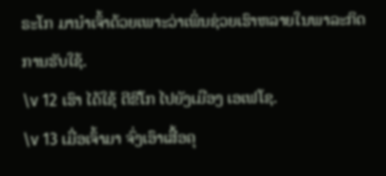ຣະໂກ ມານຳເຈົ້າດ້ວຍເພາະວ່າເພິ່ນຊ່ວຍເຮົາຫລາຍໃນພາລະກິດການຮັບໃຊ້.
\v 12 ເຮົາ ໄດ້ໃຊ້ ຕີຂີໂກ ໄປຍັງເມືອງ ເອເຟໂຊ.
\v 13 ເມື່ອເຈົ້າມາ ຈົ່ງເອົາເສື້ອຄຸ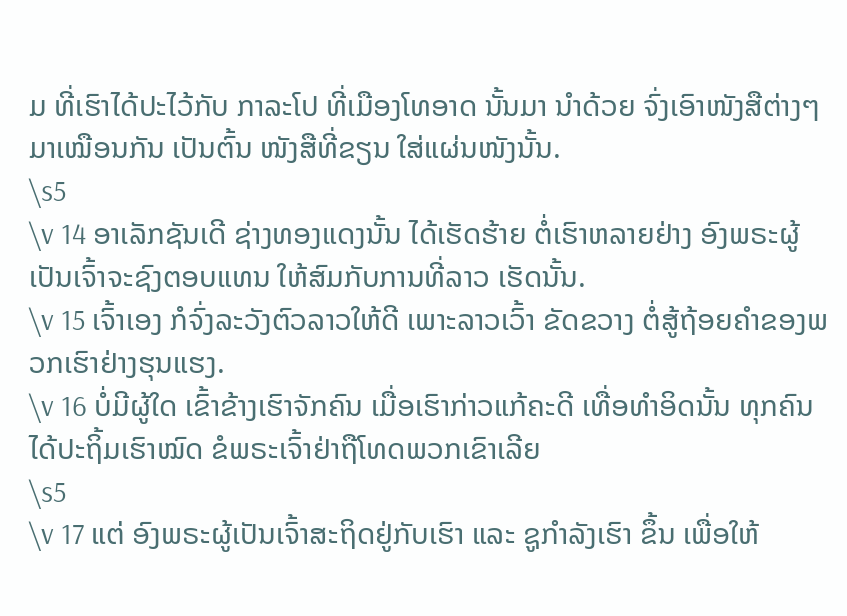ມ ທີ່ເຮົາໄດ້ປະໄວ້ກັບ ກາລະໂປ ທີ່ເມືອງໂທອາດ ນັ້ນມາ ນຳດ້ວຍ ຈົ່ງເອົາໜັງສືຕ່າງໆ ມາເໝືອນກັນ ເປັນຕົ້ນ ໜັງສືທີ່ຂຽນ ໃສ່ແຜ່ນໜັງນັ້ນ.
\s5
\v 14 ອາເລັກຊັນເດີ ຊ່າງທອງແດງນັ້ນ ໄດ້ເຮັດຮ້າຍ ຕໍ່ເຮົາຫລາຍຢ່າງ ອົງພຣະຜູ້ເປັນເຈົ້າຈະຊົງຕອບແທນ ໃຫ້ສົມກັບການທີ່ລາວ ເຮັດນັ້ນ.
\v 15 ເຈົ້າເອງ ກໍຈົ່ງລະວັງຕົວລາວໃຫ້ດີ ເພາະລາວເວົ້າ ຂັດຂວາງ ຕໍ່ສູ້ຖ້ອຍຄໍາຂອງພວກເຮົາຢ່າງຮຸນແຮງ.
\v 16 ບໍ່ມີຜູ້ໃດ ເຂົ້າຂ້າງເຮົາຈັກຄົນ ເມື່ອເຮົາກ່າວແກ້ຄະດີ ເທື່ອທຳອິດນັ້ນ ທຸກຄົນ ໄດ້ປະຖິ້ມເຮົາໝົດ ຂໍພຣະເຈົ້າຢ່າຖືໂທດພວກເຂົາເລີຍ
\s5
\v 17 ແຕ່ ອົງພຣະຜູ້ເປັນເຈົ້າສະຖິດຢູ່ກັບເຮົາ ແລະ ຊູກຳລັງເຮົາ ຂຶ້ນ ເພື່ອໃຫ້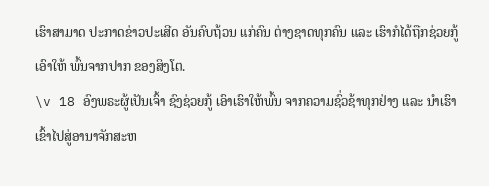ເຮົາສາມາດ ປະກາດຂ່າວປະເສີດ ອັນຄົບຖ້ວນ ແກ່ຄົນ ຕ່າງຊາດທຸກຄົນ ແລະ ເຮົາກໍໄດ້ຖືກຊ່ວຍກູ້ ເອົາໃຫ້ ພົ້ນຈາກປາກ ຂອງສິງໂຕ.
\v 18 ອົງພຣະຜູ້ເປັນເຈົ້າ ຊົງຊ່ວຍກູ້ ເອົາເຮົາໃຫ້ພົ້ນ ຈາກຄວາມຊົ່ວຊ້າທຸກຢ່າງ ແລະ ນຳເຮົາເຂົ້າໄປສູ່ອານາຈັກສະຫ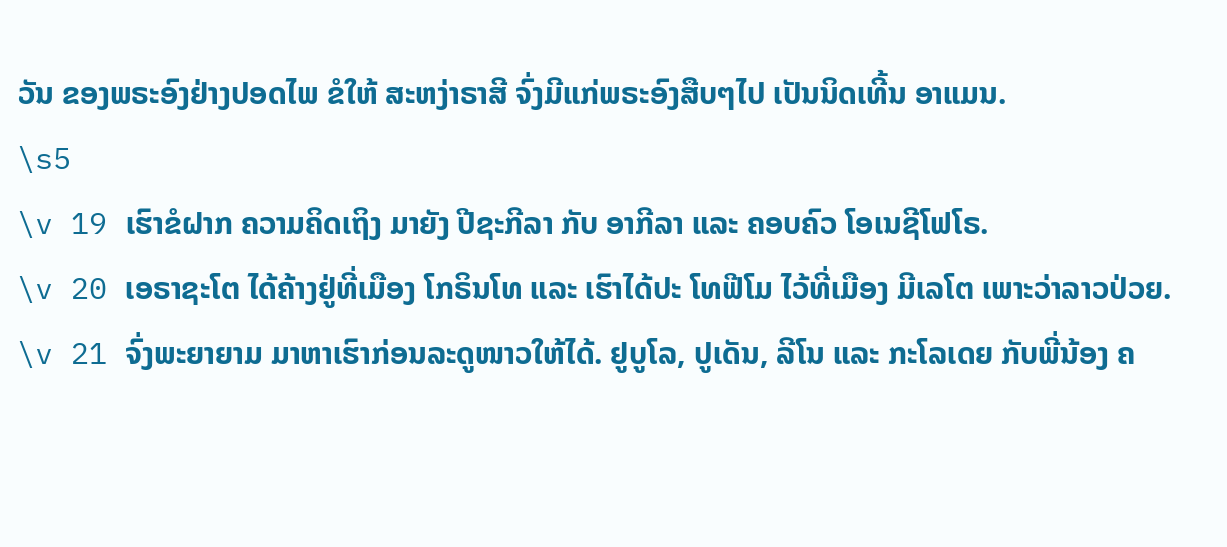ວັນ ຂອງພຣະອົງຢ່າງປອດໄພ ຂໍໃຫ້ ສະຫງ່າຣາສີ ຈົ່ງມີແກ່ພຣະອົງສືບໆໄປ ເປັນນິດເທີ້ນ ອາແມນ.
\s5
\v 19 ເຮົາຂໍຝາກ ຄວາມຄິດເຖິງ ມາຍັງ ປີຊະກີລາ ກັບ ອາກີລາ ແລະ ຄອບຄົວ ໂອເນຊີໂຟໂຣ.
\v 20 ເອຣາຊະໂຕ ໄດ້ຄ້າງຢູ່ທີ່ເມືອງ ໂກຣິນໂທ ແລະ ເຮົາໄດ້ປະ ໂທຟີໂມ ໄວ້ທີ່ເມືອງ ມີເລໂຕ ເພາະວ່າລາວປ່ວຍ.
\v 21 ຈົ່ງພະຍາຍາມ ມາຫາເຮົາກ່ອນລະດູໜາວໃຫ້ໄດ້. ຢູບູໂລ, ປູເດັນ, ລີໂນ ແລະ ກະໂລເດຍ ກັບພີ່ນ້ອງ ຄ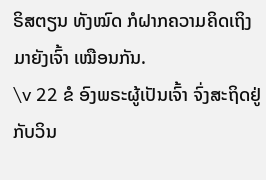ຣິສຕຽນ ທັງໝົດ ກໍຝາກຄວາມຄິດເຖິງມາຍັງເຈົ້າ ເໝືອນກັນ.
\v 22 ຂໍ ອົງພຣະຜູ້ເປັນເຈົ້າ ຈົ່ງສະຖິດຢູ່ກັບວິນ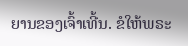ຍານຂອງເຈົ້າເທີ້ນ. ຂໍໃຫ້ພຣະ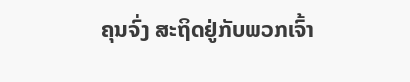ຄຸນຈົ່ງ ສະຖິດຢູ່ກັບພວກເຈົ້າ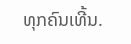ທຸກຄົນເທີ້ນ.